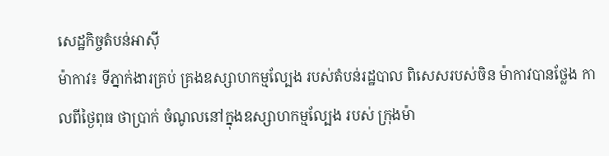សេដ្ឋកិច្ចតំបន់អាសុី
ម៉ាកាវ៖ ទីភ្នាក់ងារគ្រប់ គ្រងឧស្សាហកម្មល្បែង របស់តំបន់រដ្ឋបាល ពិសេសរបស់ចិន ម៉ាកាវបានថ្លែង កាលពីថ្ងៃពុធ ថាប្រាក់ ចំណូលនៅក្នុងឧស្សាហកម្មល្បែង របស់ ក្រុងម៉ា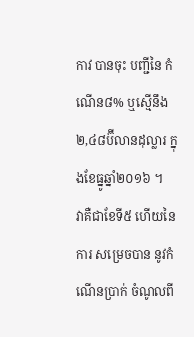កាវ បានចុះ បញ្ជីនៃ កំណើន៨% ឬស្មើនឹង ២,៤៨ប៊ីលានដុល្លារ ក្នុងខែធ្នូឆ្នាំ២០១៦ ។
វាគឺជាខែទី៥ ហើយនៃការ សម្រេចបាន នូវកំណើនប្រាក់ ចំណូលពី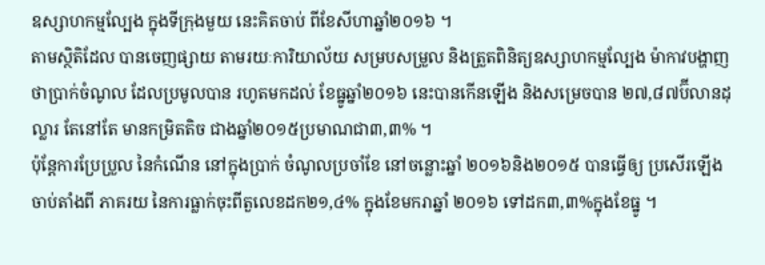ឧស្សាហកម្មល្បែង ក្នុងទីក្រុងមួយ នេះគិតចាប់ ពីខែសីហាឆ្នាំ២០១៦ ។
តាមស្ថិតិដែល បានចេញផ្សាយ តាមរយៈការិយាល័យ សម្របសម្រួល និងត្រួតពិនិត្យឧស្សាហកម្មល្បែង ម៉ាកាវបង្ហាញ ថាប្រាក់ចំណូល ដែលប្រមូលបាន រហូតមកដល់ ខែធ្នូឆ្នាំ២០១៦ នេះបានកើនឡើង និងសម្រេចបាន ២៧,៨៧ប៊ីលានដុល្លារ តែនៅតែ មានកម្រិតតិច ជាងឆ្នាំ២០១៥ប្រមាណជា៣,៣% ។
ប៉ុន្តែការប្រែប្រួល នៃកំណើន នៅក្នុងប្រាក់ ចំណូលប្រចាំខែ នៅចន្លោះឆ្នាំ ២០១៦និង២០១៥ បានធ្វើឲ្យ ប្រសើរឡើង ចាប់តាំងពី ភាគរយ នៃការធ្លាក់ចុះពីតួលេខដក២១,៤% ក្នុងខែមករាឆ្នាំ ២០១៦ ទៅដក៣,៣%ក្នុងខែធ្នូ ។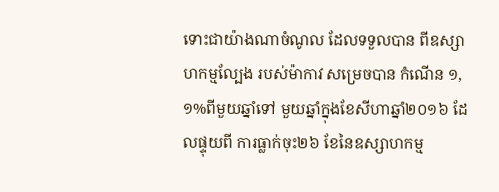ទោះជាយ៉ាងណាចំណូល ដែលទទួលបាន ពីឧស្សាហកម្មល្បែង របស់ម៉ាកាវ សម្រេចបាន កំណើន ១,១%ពីមួយឆ្នាំទៅ មួយឆ្នាំក្នុងខែសីហាឆ្នាំ២០១៦ ដែលផ្ទុយពី ការធ្លាក់ចុះ២៦ ខែនៃឧស្សាហកម្ម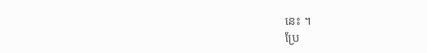នេះ ។
ប្រែ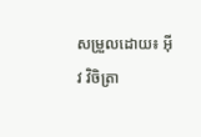សម្រួលដោយ៖ អុីវ វិចិត្រា